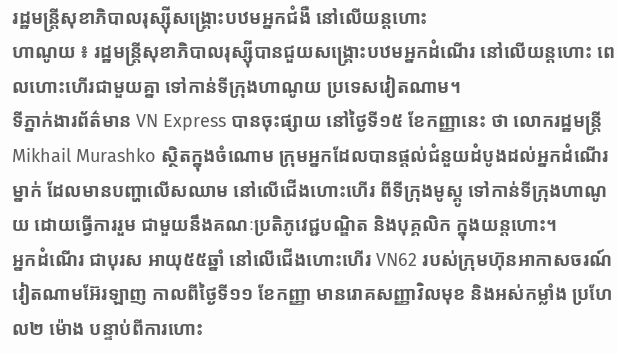រដ្ឋមន្ត្រីសុខាភិបាលរុស្ស៊ីសង្គ្រោះបឋមអ្នកជំងឺ នៅលើយន្តហោះ
ហាណូយ ៖ រដ្ឋមន្ត្រីសុខាភិបាលរុស្ស៊ីបានជួយសង្គ្រោះបឋមអ្នកដំណើរ នៅលើយន្តហោះ ពេលហោះហើរជាមួយគ្នា ទៅកាន់ទីក្រុងហាណូយ ប្រទេសវៀតណាម។
ទីភ្នាក់ងារព័ត៌មាន VN Express បានចុះផ្សាយ នៅថ្ងៃទី១៥ ខែកញ្ញានេះ ថា លោករដ្ឋមន្ត្រី Mikhail Murashko ស្ថិតក្នុងចំណោម ក្រុមអ្នកដែលបានផ្តល់ជំនួយដំបូងដល់អ្នកដំណើរម្នាក់ ដែលមានបញ្ហាលើសឈាម នៅលើជើងហោះហើរ ពីទីក្រុងមូស្គូ ទៅកាន់ទីក្រុងហាណូយ ដោយធ្វើការរួម ជាមួយនឹងគណៈប្រតិភូវេជ្ជបណ្ឌិត និងបុគ្គលិក ក្នុងយន្តហោះ។
អ្នកដំណើរ ជាបុរស អាយុ៥៥ឆ្នាំ នៅលើជើងហោះហើរ VN62 របស់ក្រុមហ៊ុនអាកាសចរណ៍វៀតណាមអ៊ែរឡាញ កាលពីថ្ងៃទី១១ ខែកញ្ញា មានរោគសញ្ញាវិលមុខ និងអស់កម្លាំង ប្រហែល២ ម៉ោង បន្ទាប់ពីការហោះ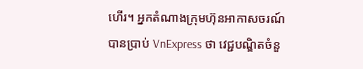ហើរ។ អ្នកតំណាងក្រុមហ៊ុនអាកាសចរណ៍បានប្រាប់ VnExpress ថា វេជ្ជបណ្ឌិតចំនួ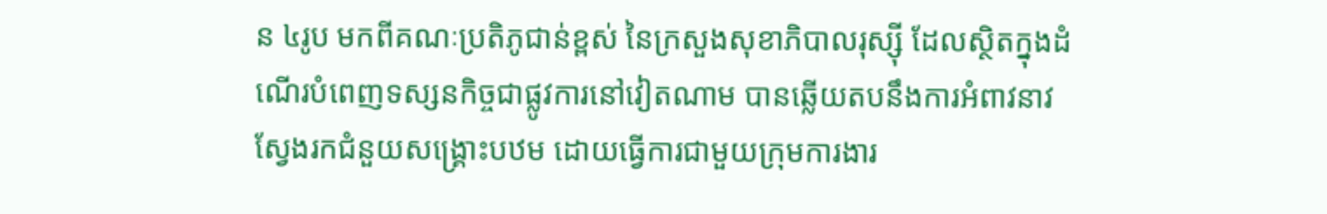ន ៤រូប មកពីគណៈប្រតិភូជាន់ខ្ពស់ នៃក្រសួងសុខាភិបាលរុស្ស៊ី ដែលស្ថិតក្នុងដំណើរបំពេញទស្សនកិច្ចជាផ្លូវការនៅវៀតណាម បានឆ្លើយតបនឹងការអំពាវនាវ ស្វែងរកជំនួយសង្គ្រោះបឋម ដោយធ្វើការជាមួយក្រុមការងារ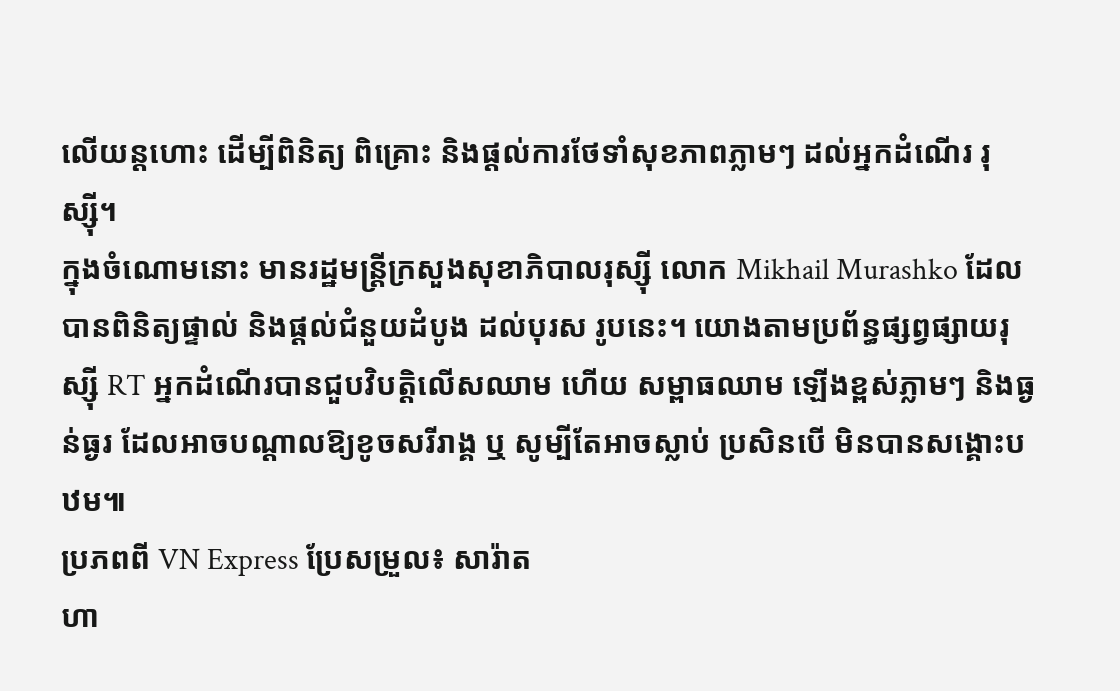លើយន្តហោះ ដើម្បីពិនិត្យ ពិគ្រោះ និងផ្តល់ការថែទាំសុខភាពភ្លាមៗ ដល់អ្នកដំណើរ រុស្ស៊ី។
ក្នុងចំណោមនោះ មានរដ្ឋមន្ត្រីក្រសួងសុខាភិបាលរុស្ស៊ី លោក Mikhail Murashko ដែលបានពិនិត្យផ្ទាល់ និងផ្តល់ជំនួយដំបូង ដល់បុរស រូបនេះ។ យោងតាមប្រព័ន្ធផ្សព្វផ្សាយរុស្ស៊ី RT អ្នកដំណើរបានជួបវិបត្តិលើសឈាម ហើយ សម្ពាធឈាម ឡើងខ្ពស់ភ្លាមៗ និងធ្ងន់ធ្ងរ ដែលអាចបណ្តាលឱ្យខូចសរីរាង្គ ឬ សូម្បីតែអាចស្លាប់ ប្រសិនបើ មិនបានសង្គោះបឋម៕
ប្រភពពី VN Express ប្រែសម្រួល៖ សារ៉ាត
ហា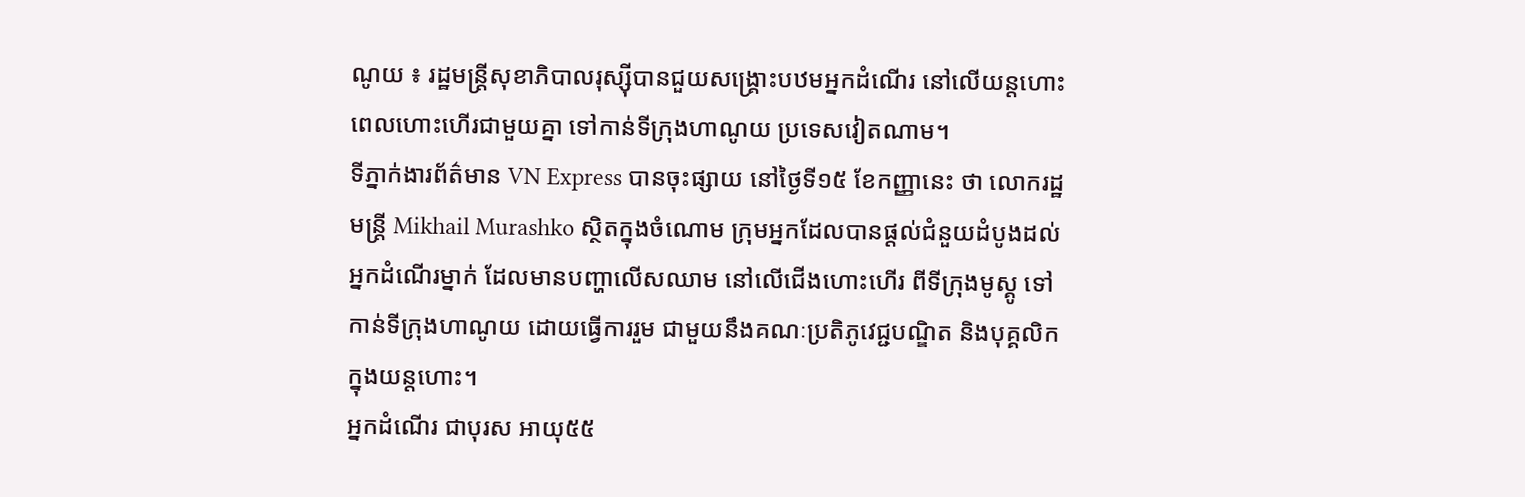ណូយ ៖ រដ្ឋមន្ត្រីសុខាភិបាលរុស្ស៊ីបានជួយសង្គ្រោះបឋមអ្នកដំណើរ នៅលើយន្តហោះ ពេលហោះហើរជាមួយគ្នា ទៅកាន់ទីក្រុងហាណូយ ប្រទេសវៀតណាម។
ទីភ្នាក់ងារព័ត៌មាន VN Express បានចុះផ្សាយ នៅថ្ងៃទី១៥ ខែកញ្ញានេះ ថា លោករដ្ឋមន្ត្រី Mikhail Murashko ស្ថិតក្នុងចំណោម ក្រុមអ្នកដែលបានផ្តល់ជំនួយដំបូងដល់អ្នកដំណើរម្នាក់ ដែលមានបញ្ហាលើសឈាម នៅលើជើងហោះហើរ ពីទីក្រុងមូស្គូ ទៅកាន់ទីក្រុងហាណូយ ដោយធ្វើការរួម ជាមួយនឹងគណៈប្រតិភូវេជ្ជបណ្ឌិត និងបុគ្គលិក ក្នុងយន្តហោះ។
អ្នកដំណើរ ជាបុរស អាយុ៥៥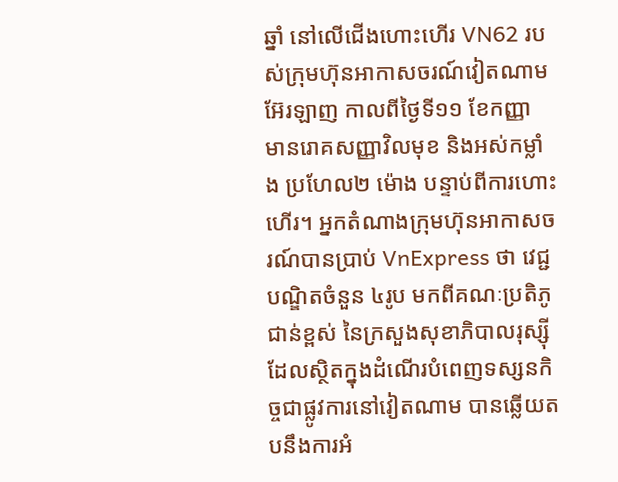ឆ្នាំ នៅលើជើងហោះហើរ VN62 របស់ក្រុមហ៊ុនអាកាសចរណ៍វៀតណាមអ៊ែរឡាញ កាលពីថ្ងៃទី១១ ខែកញ្ញា មានរោគសញ្ញាវិលមុខ និងអស់កម្លាំង ប្រហែល២ ម៉ោង បន្ទាប់ពីការហោះហើរ។ អ្នកតំណាងក្រុមហ៊ុនអាកាសចរណ៍បានប្រាប់ VnExpress ថា វេជ្ជបណ្ឌិតចំនួន ៤រូប មកពីគណៈប្រតិភូជាន់ខ្ពស់ នៃក្រសួងសុខាភិបាលរុស្ស៊ី ដែលស្ថិតក្នុងដំណើរបំពេញទស្សនកិច្ចជាផ្លូវការនៅវៀតណាម បានឆ្លើយតបនឹងការអំ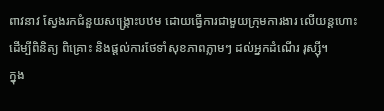ពាវនាវ ស្វែងរកជំនួយសង្គ្រោះបឋម ដោយធ្វើការជាមួយក្រុមការងារ លើយន្តហោះ ដើម្បីពិនិត្យ ពិគ្រោះ និងផ្តល់ការថែទាំសុខភាពភ្លាមៗ ដល់អ្នកដំណើរ រុស្ស៊ី។
ក្នុង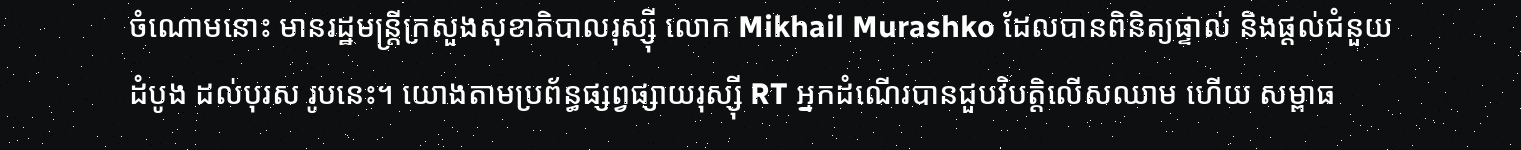ចំណោមនោះ មានរដ្ឋមន្ត្រីក្រសួងសុខាភិបាលរុស្ស៊ី លោក Mikhail Murashko ដែលបានពិនិត្យផ្ទាល់ និងផ្តល់ជំនួយដំបូង ដល់បុរស រូបនេះ។ យោងតាមប្រព័ន្ធផ្សព្វផ្សាយរុស្ស៊ី RT អ្នកដំណើរបានជួបវិបត្តិលើសឈាម ហើយ សម្ពាធ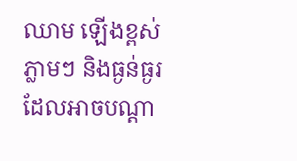ឈាម ឡើងខ្ពស់ភ្លាមៗ និងធ្ងន់ធ្ងរ ដែលអាចបណ្តា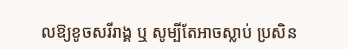លឱ្យខូចសរីរាង្គ ឬ សូម្បីតែអាចស្លាប់ ប្រសិន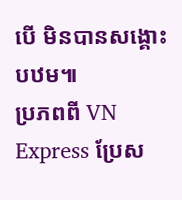បើ មិនបានសង្គោះបឋម៕
ប្រភពពី VN Express ប្រែស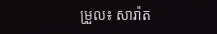ម្រួល៖ សារ៉ាត